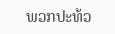ພວກປະທ້ວ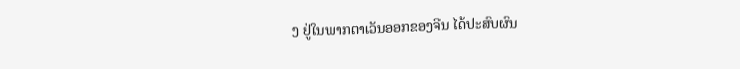ງ ຢູ່ໃນພາກຕາເວັນອອກຂອງຈີນ ໄດ້ປະສົບຜົນ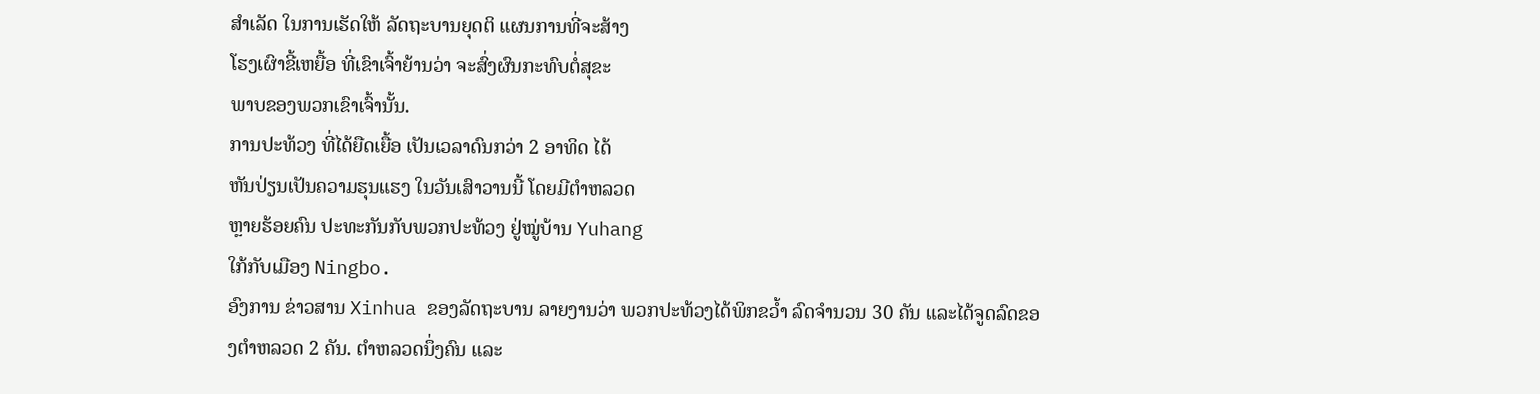ສຳເລັດ ໃນການເຮັດໃຫ້ ລັດຖະບານຍຸດຕິ ແຜນການທີ່ຈະສ້າງ
ໂຮງເຜົາຂີ້ເຫຍື້ອ ທີ່ເຂົາເຈົ້າຍ້ານວ່າ ຈະສົ່ງຜົນກະທົບຕໍ່ສຸຂະ
ພາບຂອງພວກເຂົາເຈົ້ານັ້ນ.
ການປະທ້ວງ ທີ່ໄດ້ຍືດເຍື້ອ ເປັນເວລາດົນກວ່າ 2 ອາທິດ ໄດ້
ຫັນປ່ຽນເປັນຄວາມຮຸນແຮງ ໃນວັນເສົາວານນີ້ ໂດຍມີຕຳຫລວດ
ຫຼາຍຮ້ອຍຄົນ ປະທະກັນກັບພວກປະທ້ວງ ຢູ່ໝູ່ບ້ານ Yuhang
ໃກ້ກັບເມືອງ Ningbo.
ອົງການ ຂ່າວສານ Xinhua ຂອງລັດຖະບານ ລາຍງານວ່າ ພວກປະທ້ວງໄດ້ພິກຂວ້ຳ ລົດຈຳນວນ 30 ຄັນ ແລະໄດ້ຈູດລົດຂອງຕຳຫລວດ 2 ຄັນ. ຕຳຫລວດນຶ່ງຄົນ ແລະ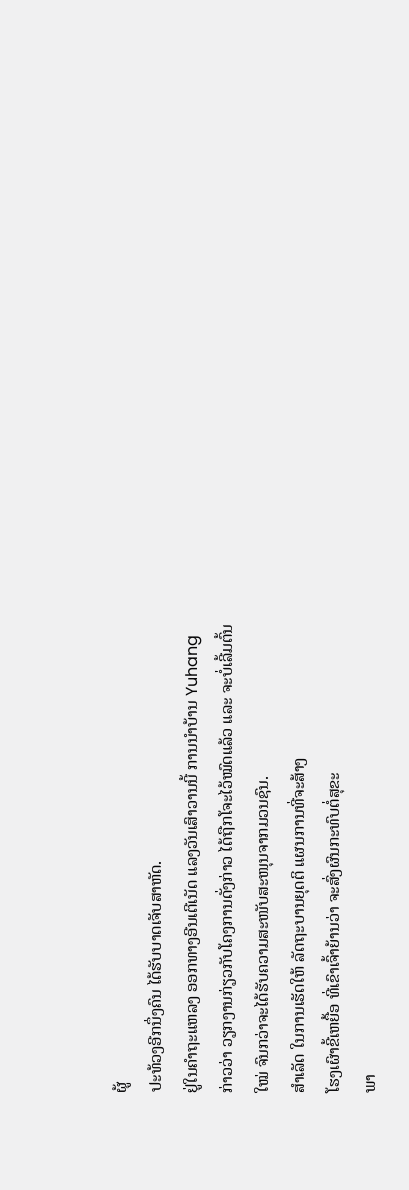ຜູ້
ປະທ້ວງອີກນຶ່ງຄົນ ໄດ້ຮັບບາດເຈັບສາຫັດ.
ຢູ່ໃນຄຳຖະແຫລງ ອອກທາງອີນເຕີເນັດ ແລງວັນເສົາວານນີ້ ການນຳບ້ານ Yuhang
ກ່າວວ່າ ວຽກງານກ່ຽວກັບໂຄງການດັ່ງກ່າວ ໄດ້ຖືກໂຈະໄວ້ໝົດແລ້ວ ແລະ ຈະບໍ່ເລີ້ມຕົ້ນ
ໃໝ່ ຈົນກວ່າຈະໄດ້ຮັບຄວາມສະໜັບສະໜຸນຈາກມວນຊົນ.
ສຳເລັດ ໃນການເຮັດໃຫ້ ລັດຖະບານຍຸດຕິ ແຜນການທີ່ຈະສ້າງ
ໂຮງເຜົາຂີ້ເຫຍື້ອ ທີ່ເຂົາເຈົ້າຍ້ານວ່າ ຈະສົ່ງຜົນກະທົບຕໍ່ສຸຂະ
ພາ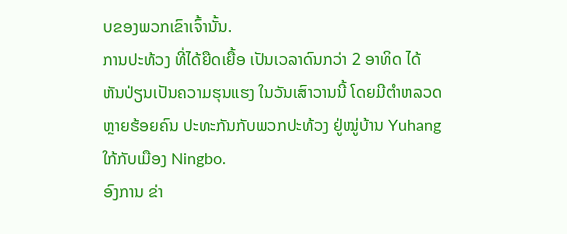ບຂອງພວກເຂົາເຈົ້ານັ້ນ.
ການປະທ້ວງ ທີ່ໄດ້ຍືດເຍື້ອ ເປັນເວລາດົນກວ່າ 2 ອາທິດ ໄດ້
ຫັນປ່ຽນເປັນຄວາມຮຸນແຮງ ໃນວັນເສົາວານນີ້ ໂດຍມີຕຳຫລວດ
ຫຼາຍຮ້ອຍຄົນ ປະທະກັນກັບພວກປະທ້ວງ ຢູ່ໝູ່ບ້ານ Yuhang
ໃກ້ກັບເມືອງ Ningbo.
ອົງການ ຂ່າ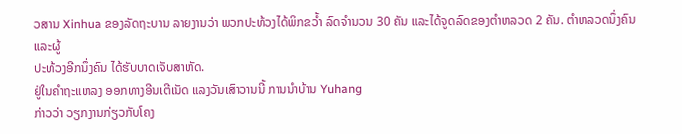ວສານ Xinhua ຂອງລັດຖະບານ ລາຍງານວ່າ ພວກປະທ້ວງໄດ້ພິກຂວ້ຳ ລົດຈຳນວນ 30 ຄັນ ແລະໄດ້ຈູດລົດຂອງຕຳຫລວດ 2 ຄັນ. ຕຳຫລວດນຶ່ງຄົນ ແລະຜູ້
ປະທ້ວງອີກນຶ່ງຄົນ ໄດ້ຮັບບາດເຈັບສາຫັດ.
ຢູ່ໃນຄຳຖະແຫລງ ອອກທາງອີນເຕີເນັດ ແລງວັນເສົາວານນີ້ ການນຳບ້ານ Yuhang
ກ່າວວ່າ ວຽກງານກ່ຽວກັບໂຄງ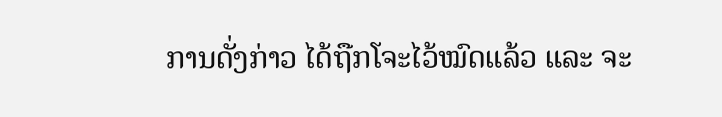ການດັ່ງກ່າວ ໄດ້ຖືກໂຈະໄວ້ໝົດແລ້ວ ແລະ ຈະ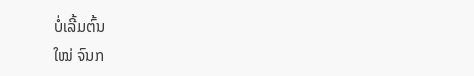ບໍ່ເລີ້ມຕົ້ນ
ໃໝ່ ຈົນກ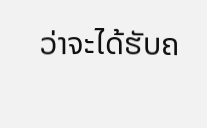ວ່າຈະໄດ້ຮັບຄ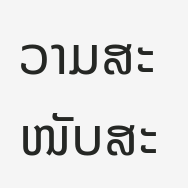ວາມສະໜັບສະ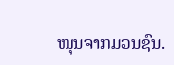ໜຸນຈາກມວນຊົນ.